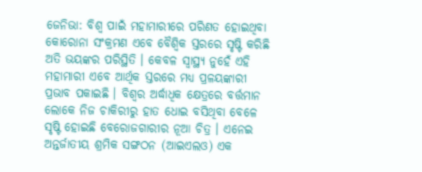ଜେନିଭା: ବିଶ୍ବ ପାଇଁ ମହାମାରୀରେ ପରିଣତ ହୋଇଥିବା କୋରୋନା ସଂକ୍ରମଣ ଏବେ ବୈଶ୍ବିକ ସ୍ତରରେ ସୃଷ୍ଟି କରିଛି ଅତି ଭୟଙ୍କର ପରିସ୍ଥିତି । କେବଳ ସ୍ବାସ୍ଥ୍ୟ ନୁହେଁ ଏହି ମହାମାରୀ ଏବେ ଆର୍ଥିକ ସ୍ତରରେ ମଧ୍ୟ ପ୍ରଳୟଙ୍କାରୀ ପ୍ରଭାବ ପକାଇଛି । ବିଶ୍ବର ଅର୍ଦ୍ଧାଧିକ କ୍ଷେତ୍ରରେ ବର୍ତ୍ତମାନ ଲୋକେ ନିଜ ଚାକିରୀରୁ ହାତ ଧୋଇ ବସିଥିବା ବେଳେ ସୃଷ୍ଟି ହୋଇଛି ବେରୋଜଗାରୀର ନୂଆ ଚିତ୍ର । ଏନେଇ ଅନ୍ତର୍ଜାତୀୟ ଶ୍ରମିକ ସଙ୍ଗଠନ (ଆଇଏଲଓ) ଏକ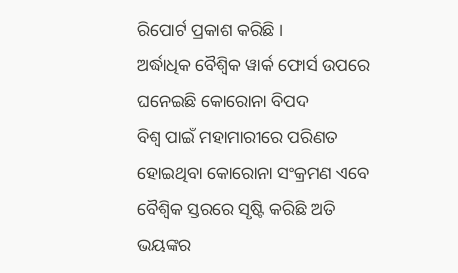ରିପୋର୍ଟ ପ୍ରକାଶ କରିଛି ।
ଅର୍ଦ୍ଧାଧିକ ବୈଶ୍ବିକ ୱାର୍କ ଫୋର୍ସ ଉପରେ ଘନେଇଛି କୋରୋନା ବିପଦ
ବିଶ୍ବ ପାଇଁ ମହାମାରୀରେ ପରିଣତ ହୋଇଥିବା କୋରୋନା ସଂକ୍ରମଣ ଏବେ ବୈଶ୍ବିକ ସ୍ତରରେ ସୃଷ୍ଟି କରିଛି ଅତି ଭୟଙ୍କର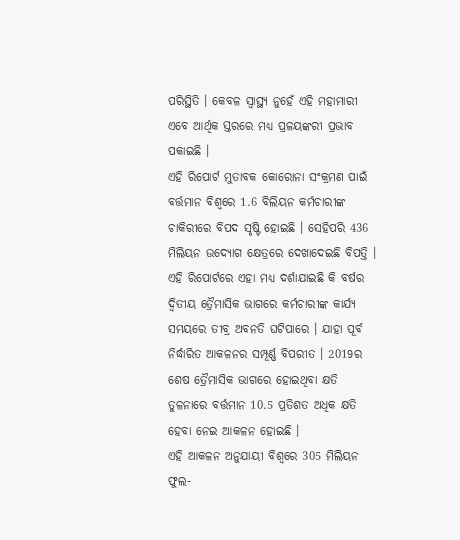ପରିସ୍ଥିତି । କେବଳ ସ୍ବାସ୍ଥ୍ୟ ନୁହେଁ ଏହି ମହାମାରୀ ଏବେ ଆର୍ଥିକ ସ୍ତରରେ ମଧ୍ୟ ପ୍ରଳୟଙ୍କରୀ ପ୍ରଭାବ ପକାଇଛି ।
ଏହି ରିପୋର୍ଟ ମୁତାବକ କୋରୋନା ସଂକ୍ରମଣ ପାଇଁ ବର୍ତ୍ତମାନ ବିଶ୍ବରେ 1.6 ବିଲିୟନ କର୍ମଚାରୀଙ୍କ ଚାକିରୀରେ ବିପଦ ସୃଷ୍ଟି ହୋଇଛି । ସେହିପରି 436 ମିଲିୟନ ଉଦ୍ୟୋଗ କ୍ଷେତ୍ରରେ ଦେଖାଦେଇଛି ବିପତ୍ତି । ଏହି ରିପୋର୍ଟରେ ଏହା ମଧ୍ୟ ଦର୍ଶାଯାଇଛି କି ବର୍ଷର ଦ୍ବିତୀୟ ତ୍ରୈମାସିକ ଭାଗରେ କର୍ମଚାରୀଙ୍କ କାର୍ଯ୍ୟ ସମୟରେ ତୀବ୍ର ଅବନତି ଘଟିପାରେ । ଯାହା ପୂର୍ବ ନିର୍ଦ୍ଧାରିତ ଆକଳନର ସମ୍ପୂର୍ଣ୍ଣ ବିପରୀତ । 2019ର ଶେଷ ତ୍ରୈମାସିକ ଭାଗରେ ହୋଇଥିବା କ୍ଷତି ତୁଳନାରେ ବର୍ତ୍ତମାନ 10.5 ପ୍ରତିଶତ ଅଧିକ କ୍ଷତି ହେବା ନେଇ ଆକଳନ ହୋଇଛି ।
ଏହି ଆକଳନ ଅନୁଯାୟୀ ବିଶ୍ବରେ 305 ମିଲିୟନ ଫୁଲ-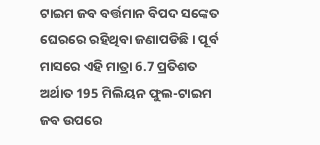ଟାଇମ ଜବ ବର୍ତ୍ତମାନ ବିପଦ ସଙ୍କେତ ଘେରରେ ରହିଥିବା ଜଣାପଡିଛି । ପୂର୍ବ ମାସରେ ଏହି ମାତ୍ରା 6.7 ପ୍ରତିଶତ ଅର୍ଥାତ 195 ମିଲିୟନ ଫୁଲ-ଟାଇମ ଜବ ଉପରେ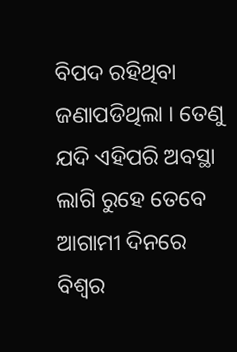ବିପଦ ରହିଥିବା ଜଣାପଡିଥିଲା । ତେଣୁ ଯଦି ଏହିପରି ଅବସ୍ଥା ଲାଗି ରୁହେ ତେବେ ଆଗାମୀ ଦିନରେ ବିଶ୍ବର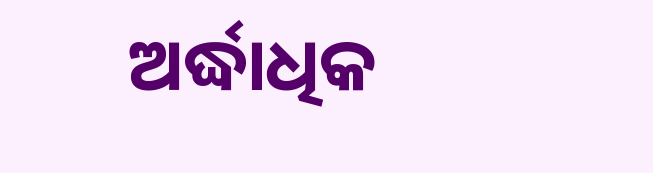ଅର୍ଦ୍ଧାଧିକ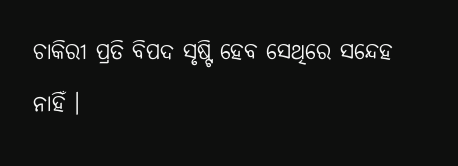ଚାକିରୀ ପ୍ରତି ବିପଦ ସୃଷ୍ଟି ହେବ ସେଥିରେ ସନ୍ଦେହ ନାହିଁ ।